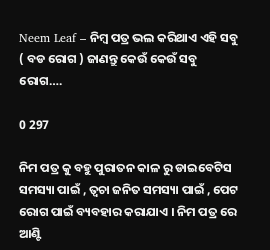Neem Leaf – ନିମ୍ବ ପତ୍ର ଭଲ କରିଥାଏ ଏହି ସବୁ ( ବଡ ରୋଗ ) ଜାଣନ୍ତୁ କେଉଁ କେଉଁ ସବୁ ରୋଗ….

0 297

ନିମ ପତ୍ର କୁ ବହୁ ପୁରାତନ କାଳ ରୁ ଡାଇବେଟିସ ସମସ୍ୟା ପାଇଁ , ତ୍ୱଚା ଜନିତ ସମସ୍ୟା ପାଇଁ , ପେଟ ରୋଗ ପାଇଁ ବ୍ୟବହାର କରାଯାଏ । ନିମ ପତ୍ର ରେ ଆଣ୍ଟି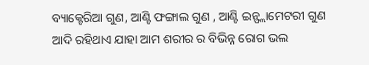ବ୍ୟାକ୍ଟେରିଆ ଗୁଣ, ଆଣ୍ଟି ଫଙ୍ଗାଲ ଗୁଣ , ଆଣ୍ଟି ଇନ୍ଫ୍ଲାମେଟରୀ ଗୁଣ ଆଦି ରହିଥାଏ ଯାହା ଆମ ଶରୀର ର ବିଭିନ୍ନ ରୋଗ ଭଲ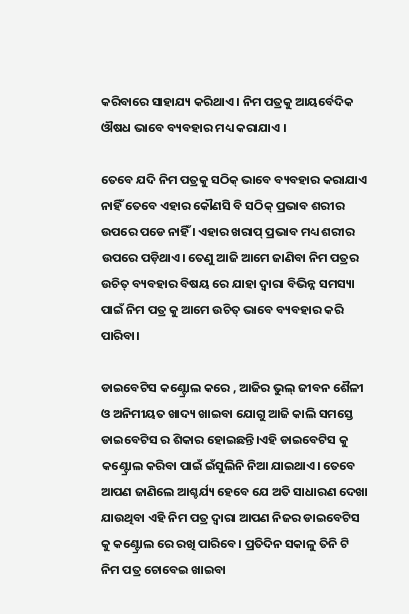କରିବାରେ ସାହାଯ୍ୟ କରିଥାଏ । ନିମ ପତ୍ରକୁ ଆୟର୍ବେଦିକ ଔଷଧ ଭାବେ ବ୍ୟବହାର ମଧ୍ୟ କରାଯାଏ ।

ତେବେ ଯଦି ନିମ ପତ୍ରକୁ ସଠିକ୍ ଭାବେ ବ୍ୟବହାର କରାଯାଏ ନାହିଁ ତେବେ ଏହାର କୌଣସି ବି ସଠିକ୍ ପ୍ରଭାବ ଶରୀର ଉପରେ ପଡେ ନାହିଁ । ଏହାର ଖରାପ୍ ପ୍ରଭାବ ମଧ୍ୟ ଶରୀର ଉପରେ ପଡ଼ିଥାଏ। ତେଣୁ ଆଜି ଆମେ ଜାଣିବା ନିମ ପତ୍ରର ଉଚିତ୍ ବ୍ୟବହାର ବିଷୟ ରେ ଯାହା ଦ୍ଵାରା ବିଭିନ୍ନ ସମସ୍ୟା ପାଇଁ ନିମ ପତ୍ର କୁ ଆମେ ଉଚିତ୍ ଭାବେ ବ୍ୟବହାର କରି ପାରିବା।

ଡାଇବେଟିସ କଣ୍ଟ୍ରୋଲ କରେ , ଆଜିର ଭୁଲ୍ ଜୀବନ ଶୈଳୀ ଓ ଅନିମୀୟତ ଖାଦ୍ୟ ଖାଇବା ଯୋଗୁ ଆଜି କାଲି ସମସ୍ତେ ଡାଇବେଟିସ ର ଶିକାର ହୋଇଛନ୍ତି।ଏହି ଡାଇବେଟିସ କୁ କଣ୍ଟ୍ରୋଲ କରିବା ପାଇଁ ଇଁସୁଲିନି ନିଆ ଯାଇଥାଏ। ତେବେ ଆପଣ ଜାଣିଲେ ଆଶ୍ଚର୍ଯ୍ୟ ହେବେ ଯେ ଅତି ସାଧାରଣ ଦେଖା ଯାଉଥିବା ଏହି ନିମ ପତ୍ର ଦ୍ଵାରା ଆପଣ ନିଜର ଡାଇବେଟିସ କୁ କଣ୍ଟ୍ରୋଲ ରେ ରଖି ପାରିବେ। ପ୍ରତିଦିନ ସକାଳୁ ତିନି ଟି ନିମ ପତ୍ର ଚୋବେଇ ଖାଇବା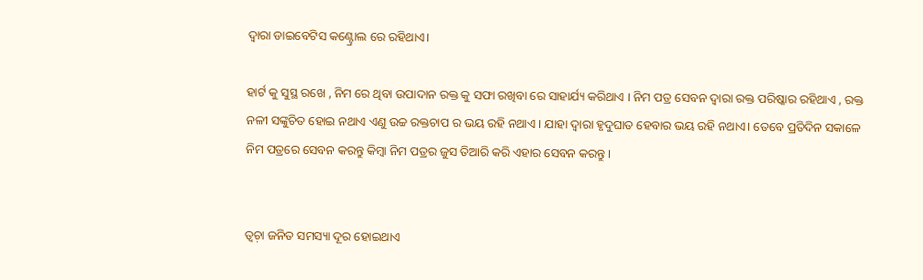ଦ୍ବାରା ଡାଇବେଟିସ କଣ୍ଟ୍ରୋଲ ରେ ରହିଥାଏ।

ହାର୍ଟ କୁ ସୁସ୍ଥ ରଖେ , ନିମ ରେ ଥିବା ଉପାଦାନ ରକ୍ତ କୁ ସଫା ରଖିବା ରେ ସାହାର୍ଯ୍ୟ କରିଥାଏ । ନିମ ପତ୍ର ସେବନ ଦ୍ଵାରା ରକ୍ତ ପରିଷ୍କାର ରହିଥାଏ , ରକ୍ତ ନଳୀ ସଙ୍କୁଚିତ ହୋଇ ନଥାଏ ଏଣୁ ଉଚ୍ଚ ରକ୍ତଚାପ ର ଭୟ ରହି ନଥାଏ । ଯାହା ଦ୍ଵାରା ହୃଦୁଘାତ ହେବାର ଭୟ ରହି ନଥାଏ। ତେବେ ପ୍ରତିଦିନ ସକାଳେ ନିମ ପତ୍ରରେ ସେବନ କରନ୍ତୁ କିମ୍ବା ନିମ ପତ୍ରର ଜୁସ ତିଆରି କରି ଏହାର ସେବନ କରନ୍ତୁ ।


ତ୍ୱଚ଼ା ଜନିତ ସମସ୍ୟା ଦୂର ହୋଇଥାଏ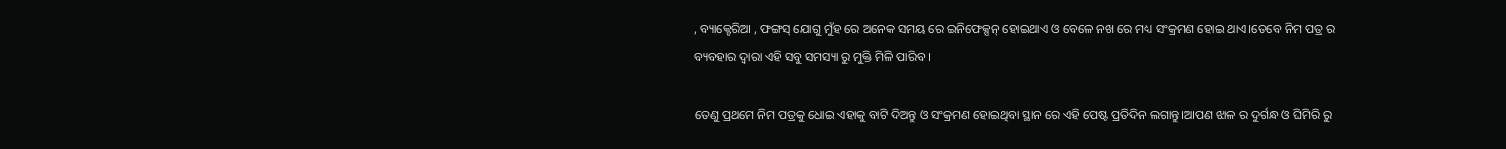, ବ୍ୟାକ୍ଟେରିଆ , ଫଙ୍ଗସ୍ ଯୋଗୁ ମୁଁହ ରେ ଅନେକ ସମୟ ରେ ଇନିଫେକ୍ସନ୍ ହୋଇଥାଏ ଓ ବେଳେ ନଖ ରେ ମଧ୍ୟ ସଂକ୍ରମଣ ହୋଇ ଥାଏ।ତେବେ ନିମ ପତ୍ର ର ବ୍ୟବହାର ଦ୍ଵାରା ଏହି ସବୁ ସମସ୍ୟା ରୁ ମୁକ୍ତି ମିଳି ପାରିବ ।

ତେଣୁ ପ୍ରଥମେ ନିମ ପତ୍ରକୁ ଧୋଇ ଏହାକୁ ବାଟି ଦିଅନ୍ତୁ ଓ ସଂକ୍ରମଣ ହୋଇଥିବା ସ୍ଥାନ ରେ ଏହି ପେଷ୍ଟ ପ୍ରତିଦିନ ଲଗାନ୍ତୁ।ଆପଣ ଝାଳ ର ଦୁର୍ଗନ୍ଧ ଓ ଘିମିରି ରୁ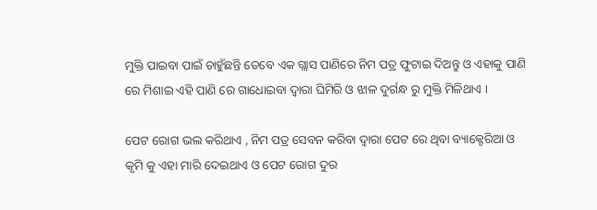ମୁକ୍ତି ପାଇବା ପାଇଁ ଚାହୁଁଛନ୍ତି ତେବେ ଏକ ଗ୍ଲାସ ପାଣିରେ ନିମ ପତ୍ର ଫୁଟାଇ ଦିଅନ୍ତୁ ଓ ଏହାକୁ ପାଣି ରେ ମିଶାଇ ଏହି ପାଣି ରେ ଗାଧୋଇବା ଦ୍ଵାରା ଘିମିରି ଓ ଝାଳ ଦୁର୍ଗନ୍ଧ ରୁ ମୁକ୍ତି ମିଳିଥାଏ ।

ପେଟ ରୋଗ ଭଲ କରିଥାଏ , ନିମ ପତ୍ର ସେବନ କରିବା ଦ୍ଵାରା ପେଟ ରେ ଥିବା ବ୍ୟାକ୍ଟେରିଆ ଓ କୃମି କୁ ଏହା ମାରି ଦେଇଥାଏ ଓ ପେଟ ରୋଗ ଦୁର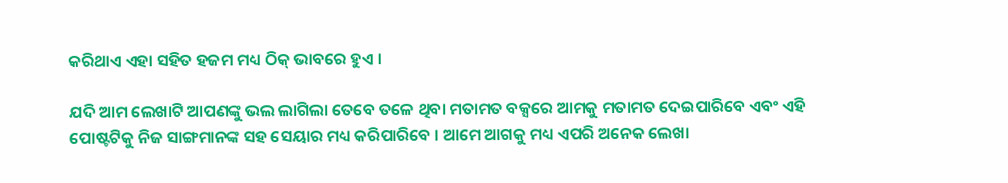କରିଥାଏ ଏହା ସହିତ ହଜମ ମଧ୍ୟ ଠିକ୍ ଭାବରେ ହୁଏ ।

ଯଦି ଆମ ଲେଖାଟି ଆପଣଙ୍କୁ ଭଲ ଲାଗିଲା ତେବେ ତଳେ ଥିବା ମତାମତ ବକ୍ସରେ ଆମକୁ ମତାମତ ଦେଇପାରିବେ ଏବଂ ଏହି ପୋଷ୍ଟଟିକୁ ନିଜ ସାଙ୍ଗମାନଙ୍କ ସହ ସେୟାର ମଧ୍ୟ କରିପାରିବେ । ଆମେ ଆଗକୁ ମଧ୍ୟ ଏପରି ଅନେକ ଲେଖା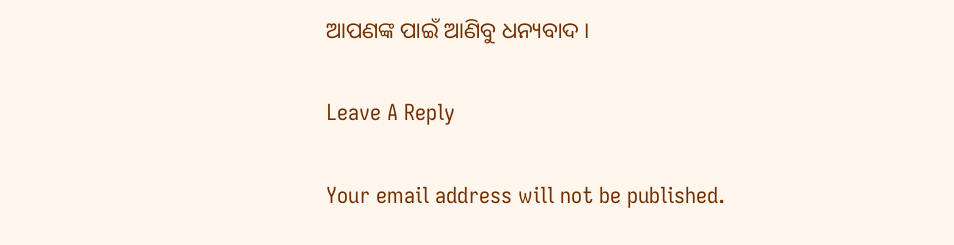ଆପଣଙ୍କ ପାଇଁ ଆଣିବୁ ଧନ୍ୟବାଦ ।

Leave A Reply

Your email address will not be published.